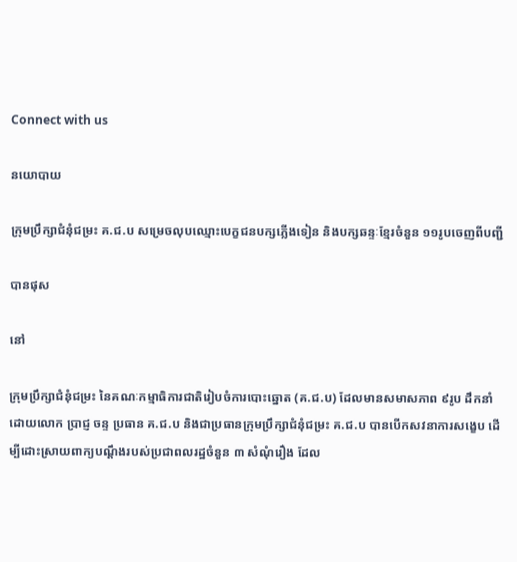Connect with us

នយោបាយ

ក្រុមប្រឹក្សាជំនុំជម្រះ គ.ជ.ប សម្រេចលុបឈ្មោះបេក្ខជនបក្សភ្លើងទៀន និងបក្សឆន្ទៈខ្មែរចំនួន ១១រូបចេញពីបញ្ជី

បានផុស

នៅ

ក្រុមប្រឹក្សាជំនុំជម្រះ នៃគណៈកម្មាធិការជាតិរៀបចំការបោះឆ្នោត (គ.ជ.ប) ដែលមានសមាសភាព ៩រូប ដឹកនាំដោយលោក ប្រាជ្ញ ចន្ទ ប្រធាន គ.ជ.ប និងជាប្រធានក្រុមប្រឹក្សាជំនុំជម្រះ គ.ជ.ប បានបើកសវនាការសង្ខេប ដើម្បីដោះស្រាយពាក្យបណ្តឹងរបស់ប្រជាពលរដ្ឋចំនួន ៣ សំណុំរឿង ដែល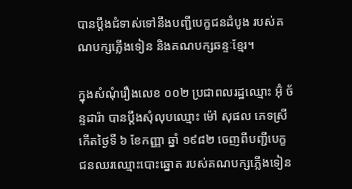បានប្តឹងជំទាស់ទៅនឹងបញ្ជីបេក្ខជនដំបូង របស់គណបក្សភ្លើងទៀន និងគណបក្សឆន្ទៈខ្មែរ។

ក្នុងសំណុំរឿងលេខ ០០២ ប្រជាពលរដ្ឋឈ្មោះ អ៊ុំ ច័ន្ទដារ៉ា បានប្ដឹងសុំលុបឈ្មោះ ម៉ៅ សុផល ភេទស្រី កើតថ្ងៃទី ៦ ខែកញ្ញា ឆ្នាំ ១៩៨២ ចេញពីបញ្ជីបេក្ខជនឈរឈ្មោះបោះឆ្នោត របស់គណបក្សភ្លើងទៀន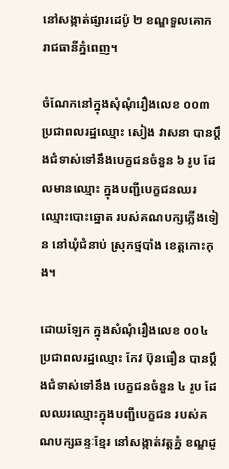នៅសង្កាត់ផ្សារដេប៉ូ ២ ខណ្ឌទួលគោក រាជធានីភ្នំពេញ។

ចំណែកនៅក្នុងសុំណុំរឿងលេខ ០០៣ ប្រជាពលរដ្ឋឈ្មោះ សៀង វាសនា បានប្ដឹងជំទាស់ទៅនឹងបេក្ខជនចំនួន ៦ រូប ដែលមានឈ្មោះ ក្នុងបញ្ជីបេក្ខជនឈរឈ្មោះបោះឆ្នោត របស់គណបក្សភ្លើងទៀន នៅឃុំជំនាប់ ស្រុកថ្មបាំង ខេត្តកោះកុង។

ដោយឡែក ក្នុងសំណុំរឿងលេខ ០០៤ ប្រជាពលរដ្ឋឈ្មោះ កែវ ប៊ុនធឿន បានប្ដឹងជំទាស់ទៅនឹង បេក្ខជនចំនួន ៤ រូប ដែលឈរឈ្មោះក្នុងបញ្ជីបេក្ខជន របស់គណបក្សឆន្ទៈខ្មែរ នៅសង្កាត់វត្តភ្នំ ខណ្ឌដូ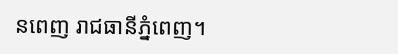នពេញ រាជធានីភ្នំពេញ។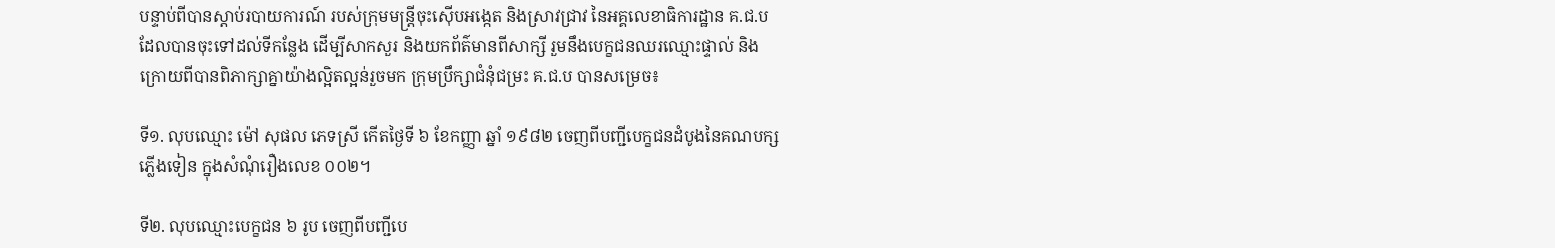បន្ទាប់ពីបានស្តាប់របាយការណ៍ របស់ក្រុមមន្ត្រីចុះស៊ើបអង្កេត និងស្រាវជ្រាវ នៃអគ្គលេខាធិការដ្ឋាន គ.ជ.ប ដែលបានចុះទៅដល់ទីកន្លែង ដើម្បីសាកសួរ និងយកព័ត៌មានពីសាក្សី រួមនឹងបេក្ខជនឈរឈ្មោះផ្ទាល់ និងក្រោយពីបានពិភាក្សាគ្នាយ៉ាងល្អិតល្អន់រួចមក ក្រុមប្រឹក្សាជំនុំជម្រះ គ.ជ.ប បានសម្រេច៖

ទី១. លុបឈ្មោះ ម៉ៅ សុផល ភេទស្រី កើតថ្ងៃទី ៦ ខែកញ្ញា ឆ្នាំ ១៩៨២ ចេញពីបញ្ជីបេក្ខជនដំបូងនៃគណបក្សភ្លើងទៀន ក្នុងសំណុំរឿងលេខ ០០២។

ទី២. លុបឈ្មោះបេក្ខជន ៦ រូប ចេញពីបញ្ជីបេ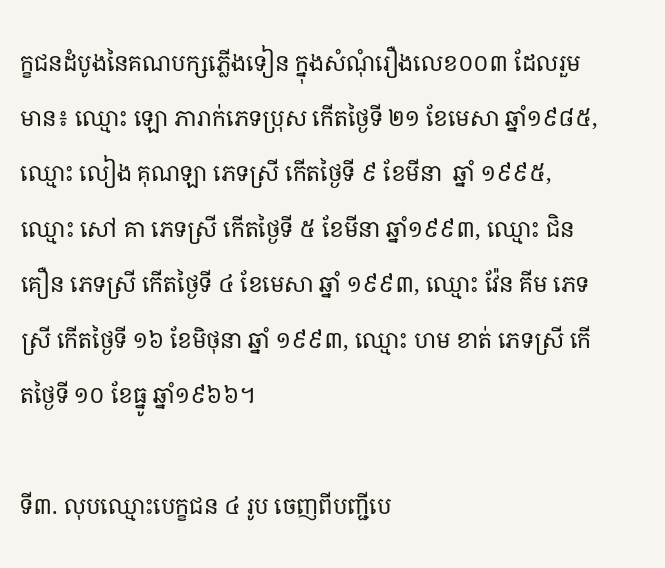ក្ខជនដំបូងនៃគណបក្សភ្លើងទៀន ក្នុងសំណុំរឿងលេខ០០៣ ដែលរួមមាន៖ ឈ្មោះ ឡោ ភារាក់ភេទប្រុស កើតថ្ងៃទី ២១ ខែមេសា ឆ្នាំ១៩៨៥, ឈ្មោះ លៀង គុណឡា ភេទស្រី កើតថ្ងៃទី ៩ ខែមីនា  ឆ្នាំ ១៩៩៥, ឈ្មោះ សៅ គា ភេទស្រី កើតថ្ងៃទី ៥ ខែមីនា ឆ្នាំ១៩៩៣, ឈ្មោះ ជិន គឿន ភេទស្រី កើតថ្ងៃទី ៤ ខែមេសា ឆ្នាំ ១៩៩៣, ឈ្មោះ វ៉ែន គីម ភេទស្រី កើតថ្ងៃទី ១៦ ខែមិថុនា ឆ្នាំ ១៩៩៣, ឈ្មោះ ហម ខាត់ ភេទស្រី កើតថ្ងៃទី ១០ ខែធ្នូ ឆ្នាំ១៩៦៦។

ទី៣. លុបឈ្មោះបេក្ខជន ៤ រូប ចេញពីបញ្ជីបេ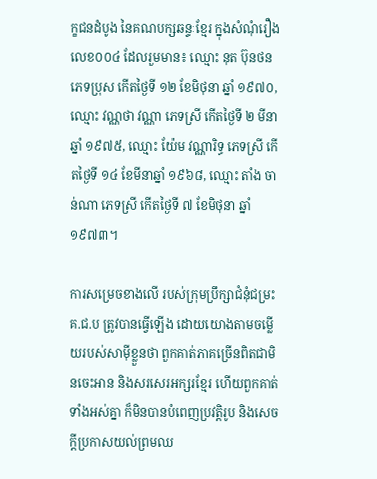ក្ខជនដំបូង នៃគណបក្សឆន្ទៈខ្មែរ ក្នុងសំណុំរឿងលេខ០០៤ ដែលរួមមាន៖ ឈ្មោះ នុត ប៊ុនថន ភេទប្រុស កើតថ្ងៃទី ១២ ខែមិថុនា ឆ្នាំ ១៩៧០, ឈ្មោះ វណ្ណថា វណ្ណា ភេទស្រី កើតថ្ងៃទី ២ មីនា ឆ្នាំ ១៩៧៥, ឈ្មោះ យ៉ែម វណ្ណារិទ្ធ ភេទស្រី កើតថ្ងៃទី ១៤ ខែមីនាឆ្នាំ ១៩៦៨, ឈ្មោះ តាំង ចាន់ណា ភេទស្រី កើតថ្ងៃទី ៧ ខែមិថុនា ឆ្នាំ ១៩៧៣។

ការសម្រេចខាងលើ របស់ក្រុមប្រឹក្សាជំនុំជម្រះ គ.ជ.ប ត្រូវបានធ្វើឡើង ដោយយោងតាមចម្លើយរបស់សាម៉ីខ្លួនថា ពួកគាត់ភាគច្រើនពិតជាមិនចេះអាន និងសរសេរអក្សរខ្មែរ ហើយពួកគាត់ទាំងអស់គ្នា ក៏មិនបានបំពេញប្រវត្តិរូប និងសេចក្ដីប្រកាសយល់ព្រមឈ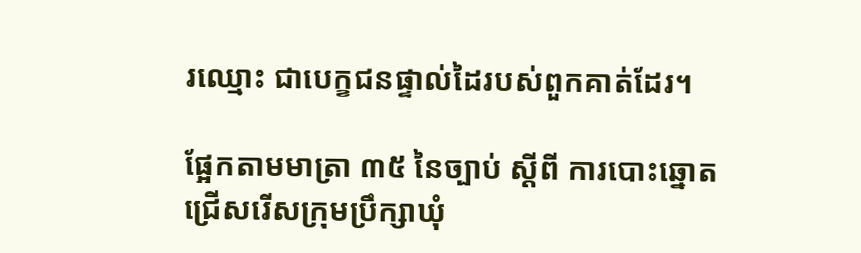រឈ្មោះ ជាបេក្ខជនផ្ទាល់ដៃរបស់ពួកគាត់ដែរ។

ផ្អែកតាមមាត្រា ៣៥ នៃច្បាប់ ស្ដីពី ការបោះឆ្នោតជ្រើសរើសក្រុមប្រឹក្សាឃុំ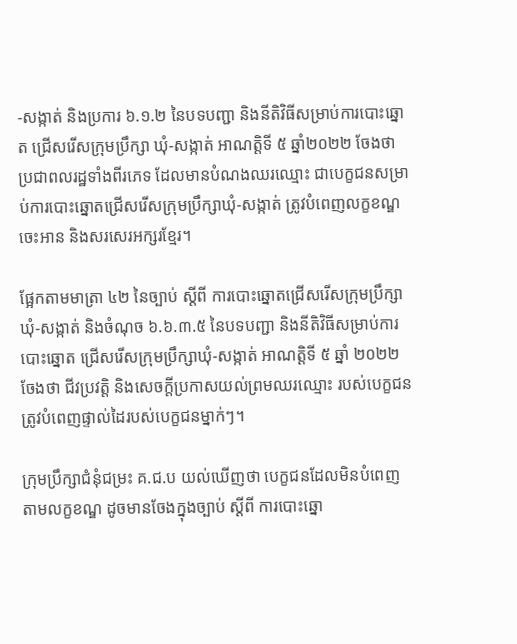-សង្កាត់ និងប្រការ ៦.១.២ នៃបទបញ្ជា និងនីតិវិធីសម្រាប់ការបោះឆ្នោត ជ្រើសរើសក្រុមប្រឹក្សា ឃុំ-សង្កាត់ អាណត្តិទី ៥ ឆ្នាំ២០២២ ចែងថា ប្រជាពលរដ្ឋទាំងពីរភេទ ដែលមានបំណងឈរឈ្មោះ ជាបេក្ខជនសម្រាប់ការបោះឆ្នោតជ្រើសរើសក្រុមប្រឹក្សាឃុំ-សង្កាត់ ត្រូវបំពេញលក្ខខណ្ឌ ចេះអាន និងសរសេរអក្សរខ្មែរ។

ផ្អែកតាមមាត្រា ៤២ នៃច្បាប់ ស្ដីពី ការបោះឆ្នោតជ្រើសរើសក្រុមប្រឹក្សាឃុំ-សង្កាត់ និងចំណុច ៦.៦.៣.៥ នៃបទបញ្ជា និងនីតិវិធីសម្រាប់ការបោះឆ្នោត ជ្រើសរើសក្រុមប្រឹក្សាឃុំ-សង្កាត់ អាណត្តិទី ៥ ឆ្នាំ ២០២២ ចែងថា ជីវប្រវត្តិ និងសេចក្ដីប្រកាសយល់ព្រមឈរឈ្មោះ របស់បេក្ខជនត្រូវបំពេញផ្ទាល់ដៃរបស់បេក្ខជនម្នាក់ៗ។

ក្រុមប្រឹក្សាជំនុំជម្រះ គ.ជ.ប យល់ឃើញថា បេក្ខជនដែលមិនបំពេញតាមលក្ខខណ្ឌ ដូចមានចែងក្នុងច្បាប់ ស្ដីពី ការបោះឆ្នោ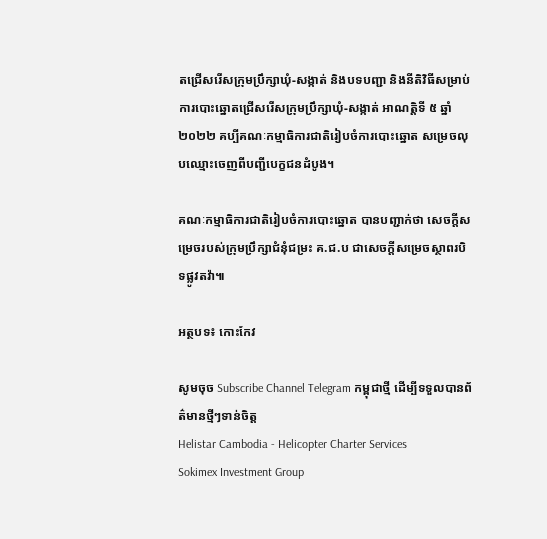តជ្រើសរើសក្រុមប្រឹក្សាឃុំ-សង្កាត់ និងបទបញ្ជា និងនីតិវិធីសម្រាប់ការបោះឆ្នោតជ្រើសរើសក្រុមប្រឹក្សាឃុំ-សង្កាត់ អាណត្តិទី ៥ ឆ្នាំ ២០២២ គប្បីគណៈកម្មាធិការជាតិរៀបចំការបោះឆ្នោត សម្រេចលុបឈ្មោះចេញពីបញ្ជីបេក្ខជនដំបូង។

គណៈកម្មាធិការជាតិរៀបចំការបោះឆ្នោត បានបញ្ជាក់ថា សេចក្តីសម្រេចរបស់ក្រុមប្រឹក្សាជំនុំជម្រះ គ.ជ.ប ជាសេចក្តីសម្រេចស្ថាពរបិទផ្លូវតវ៉ា៕

អត្ថបទ៖ កោះកែវ

សូមចុច Subscribe Channel Telegram កម្ពុជាថ្មី ដើម្បីទទួលបានព័ត៌មានថ្មីៗទាន់ចិត្ត
Helistar Cambodia - Helicopter Charter Services
Sokimex Investment Group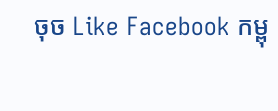ចុច Like Facebook កម្ពុ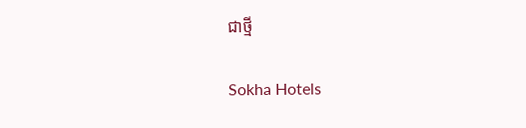ជាថ្មី

Sokha Hotels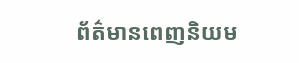ព័ត៌មានពេញនិយម